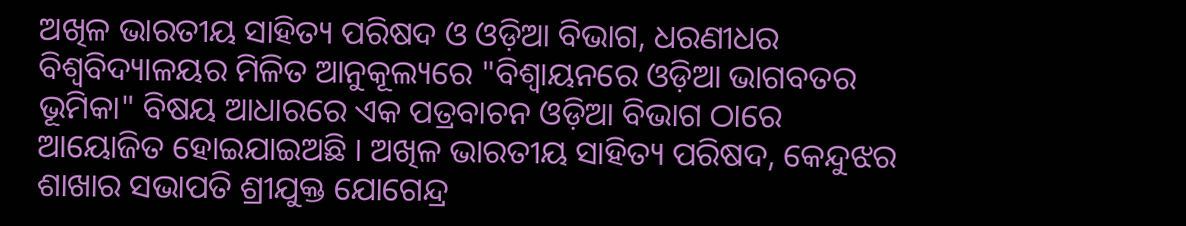ଅଖିଳ ଭାରତୀୟ ସାହିତ୍ୟ ପରିଷଦ ଓ ଓଡ଼ିଆ ବିଭାଗ, ଧରଣୀଧର ବିଶ୍ବବିଦ୍ୟାଳୟର ମିଳିତ ଆନୁକୂଲ୍ୟରେ "ବିଶ୍ବାୟନରେ ଓଡ଼ିଆ ଭାଗବତର ଭୂମିକା" ବିଷୟ ଆଧାରରେ ଏକ ପତ୍ରବାଚନ ଓଡ଼ିଆ ବିଭାଗ ଠାରେ ଆୟୋଜିତ ହୋଇଯାଇଅଛି । ଅଖିଳ ଭାରତୀୟ ସାହିତ୍ୟ ପରିଷଦ, କେନ୍ଦୁଝର ଶାଖାର ସଭାପତି ଶ୍ରୀଯୁକ୍ତ ଯୋଗେନ୍ଦ୍ର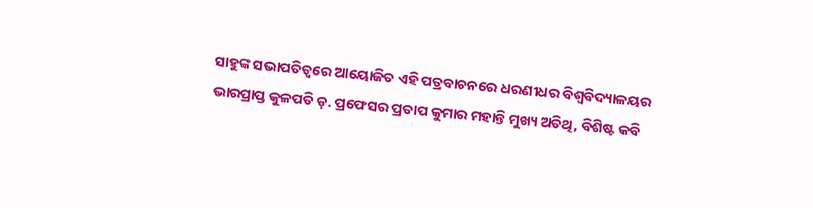ସାହୁଙ୍କ ସଭାପତିତ୍ବରେ ଆୟୋଜିତ ଏହି ପତ୍ରବାଚନରେ ଧରଣୀଧର ବିଶ୍ବବିଦ୍ୟାଳୟର ଭାରପ୍ରାପ୍ତ କୁଳପତି ଡ଼. ପ୍ରଫେସର ପ୍ରତାପ କୁମାର ମହାନ୍ତି ମୁଖ୍ୟ ଅତିଥି, ବିଶିଷ୍ଟ କବି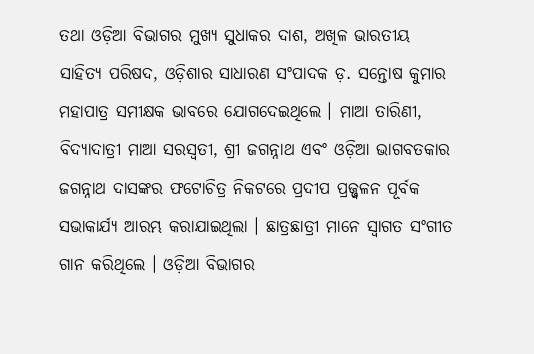ତଥା ଓଡ଼ିଆ ବିଭାଗର ମୁଖ୍ୟ ସୁଧାକର ଦାଶ, ଅଖିଳ ଭାରତୀୟ ସାହିତ୍ୟ ପରିଷଦ, ଓଡ଼ିଶାର ସାଧାରଣ ସଂପାଦକ ଡ଼. ସନ୍ତୋଷ କୁମାର ମହାପାତ୍ର ସମୀକ୍ଷକ ଭାବରେ ଯୋଗଦେଇଥିଲେ । ମାଆ ତାରିଣୀ, ବିଦ୍ୟାଦାତ୍ରୀ ମାଆ ସରସ୍ଵତୀ, ଶ୍ରୀ ଜଗନ୍ନାଥ ଏବଂ ଓଡ଼ିଆ ଭାଗବତକାର ଜଗନ୍ନାଥ ଦାସଙ୍କର ଫଟୋଚିତ୍ର ନିକଟରେ ପ୍ରଦୀପ ପ୍ରଜ୍ଜ୍ୱଳନ ପୂର୍ବକ ସଭାକାର୍ଯ୍ୟ ଆରମ୍ଭ କରାଯାଇଥିଲା । ଛାତ୍ରଛାତ୍ରୀ ମାନେ ସ୍ବାଗତ ସଂଗୀତ ଗାନ କରିଥିଲେ । ଓଡ଼ିଆ ବିଭାଗର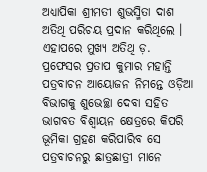ଅଧ୍ୟାପିକା ଶ୍ରୀମତୀ ଶୁଭସ୍ମିତା ଦାଶ ଅତିଥି ପରିଚୟ ପ୍ରଦାନ କରିଥିଲେ । ଏହାପରେ ମୁଖ୍ୟ ଅତିଥି ଡ଼. ପ୍ରଫେସର ପ୍ରତାପ କୁମାର ମହାନ୍ତି ପତ୍ରବାଚନ ଆୟୋଜନ ନିମନ୍ତେ ଓଡ଼ିଆ ବିଭାଗକୁ ଶୁଭେଚ୍ଛା ଦେବା ସହିତ ଭାଗବତ ବିଶ୍ବାୟନ କ୍ଷେତ୍ରରେ କିପରି ଭୂମିକା ଗ୍ରହଣ କରିପାରିବ ସେ
ପତ୍ରବାଚନରୁ ଛାତ୍ରଛାତ୍ରୀ ମାନେ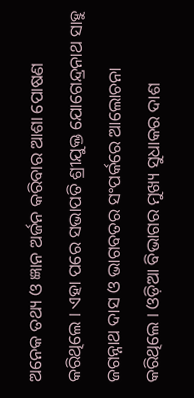ଅନେକ ତଥ୍ୟ ଓ ଜ୍ଞାନ ଅର୍ଜନ କରିବାର ଆଶା ପୋଷଣ କରିଥିଲେ । ଏହା ପରେ ସଭାପତି ଶ୍ରୀଯୁକ୍ତ ଯୋଗେନ୍ଦ୍ରନାଥ ସାହୁ ଜଗନ୍ନାଥ ଦାସ ଓ ଭାଗବତର ସଂପର୍କରେ ଆଲୋଚନା କରିଥିଲେ । ଓଡ଼ିଆ ବିଭାଗର ମୁଖ୍ୟ ସୁଧାକର ଦାଶ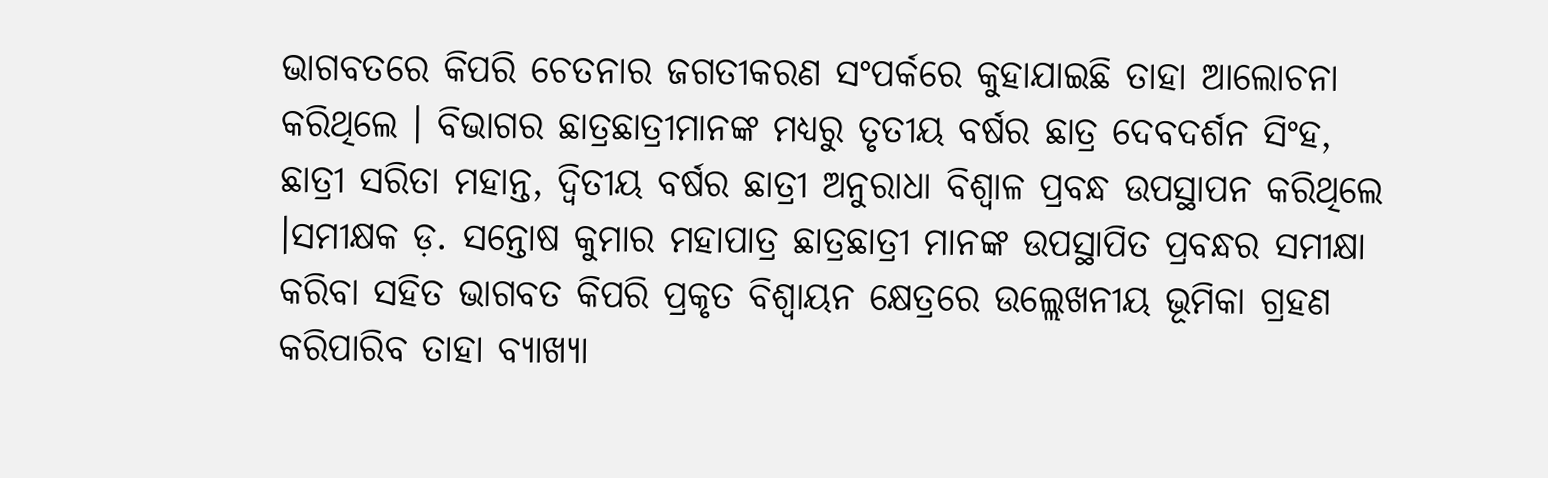ଭାଗବତରେ କିପରି ଚେତନାର ଜଗତୀକରଣ ସଂପର୍କରେ କୁହାଯାଇଛି ତାହା ଆଲୋଚନା କରିଥିଲେ । ବିଭାଗର ଛାତ୍ରଛାତ୍ରୀମାନଙ୍କ ମଧ୍ୟରୁ ତୃତୀୟ ବର୍ଷର ଛାତ୍ର ଦେବଦର୍ଶନ ସିଂହ, ଛାତ୍ରୀ ସରିତା ମହାନ୍ତ, ଦ୍ବିତୀୟ ବର୍ଷର ଛାତ୍ରୀ ଅନୁରାଧା ବିଶ୍ଵାଳ ପ୍ରବନ୍ଧ ଉପସ୍ଥାପନ କରିଥିଲେ ।ସମୀକ୍ଷକ ଡ଼. ସନ୍ତୋଷ କୁମାର ମହାପାତ୍ର ଛାତ୍ରଛାତ୍ରୀ ମାନଙ୍କ ଉପସ୍ଥାପିତ ପ୍ରବନ୍ଧର ସମୀକ୍ଷା କରିବା ସହିତ ଭାଗବତ କିପରି ପ୍ରକୃତ ବିଶ୍ବାୟନ କ୍ଷେତ୍ରରେ ଉଲ୍ଲେଖନୀୟ ଭୂମିକା ଗ୍ରହଣ କରିପାରିବ ତାହା ବ୍ୟାଖ୍ୟା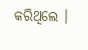କରିଥିଲେ ।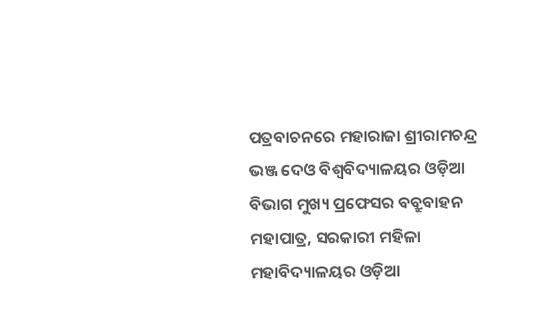ପତ୍ରବାଚନରେ ମହାରାଜା ଶ୍ରୀରାମଚନ୍ଦ୍ର ଭଞ୍ଜ ଦେଓ ବିଶ୍ବବିଦ୍ୟାଳୟର ଓଡ଼ିଆ ବିଭାଗ ମୁଖ୍ୟ ପ୍ରଫେସର ବବ୍ରୁବାହନ ମହାପାତ୍ର, ସରକାରୀ ମହିଳା ମହାବିଦ୍ୟାଳୟର ଓଡ଼ିଆ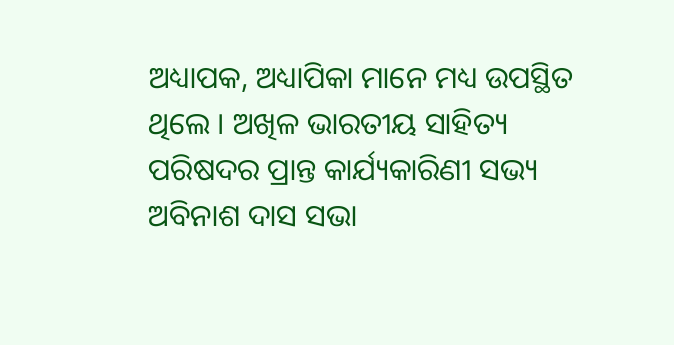ଅଧ୍ୟାପକ, ଅଧ୍ୟାପିକା ମାନେ ମଧ୍ୟ ଉପସ୍ଥିତ ଥିଲେ । ଅଖିଳ ଭାରତୀୟ ସାହିତ୍ୟ ପରିଷଦର ପ୍ରାନ୍ତ କାର୍ଯ୍ୟକାରିଣୀ ସଭ୍ୟ ଅବିନାଶ ଦାସ ସଭା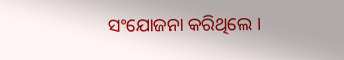ସଂଯୋଜନା କରିଥିଲେ ।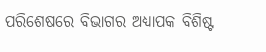ପରିଶେଷରେ ବିଭାଗର ଅଧ୍ୟାପକ ବିଶିଷ୍ଟ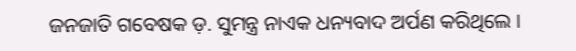ଜନଜାତି ଗବେଷକ ଡ଼. ସୁମନ୍ତ୍ର ନାଏକ ଧନ୍ୟବାଦ ଅର୍ପଣ କରିଥିଲେ ।